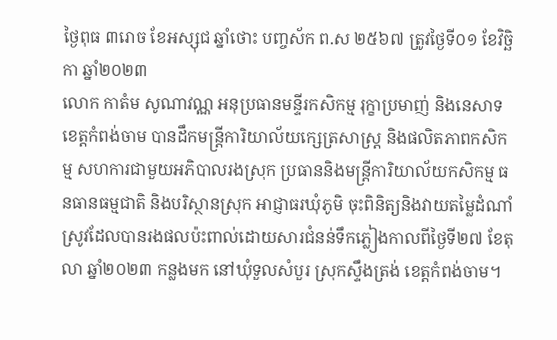ថ្ងៃពុធ ៣រោច ខែអស្សុជ ឆ្នាំថោះ បញ្ចស័ក ព.ស ២៥៦៧ ត្រូវថ្ងៃទី០១ ខែវិច្ឆិកា ឆ្នាំ២០២៣
លោក កាតំម សូណាវណ្ណ អនុប្រធានមន្ទីរកសិកម្ម រុក្ខាប្រមាញ់ និងនេសាទខេត្តកំពង់ចាម បានដឹកមន្ត្រីការិយាល័យក្សេត្រសាស្ត្រ និងផលិតភាពកសិកម្ម សហការជាមួយអភិបាលរងស្រុក ប្រធាននិងមន្ត្រីការិយាល័យកសិកម្ម ធនធានធម្មជាតិ និងបរិស្ថានស្រុក អាជ្ញាធរឃុំភូមិ ចុះពិនិត្យនិងវាយតម្លៃដំណាំស្រូវដែលបានរងផលប៉ះពាល់ដោយសារជំនន់ទឹកភ្លៀងកាលពីថ្ងៃទី២៧ ខែតុលា ឆ្នាំ២០២៣ កន្លងមក នៅឃុំទួលសំបួរ ស្រុកស្ទឹងត្រង់ ខេត្តកំពង់ចាម។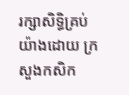រក្សាសិទិ្ធគ្រប់យ៉ាងដោយ ក្រសួងកសិក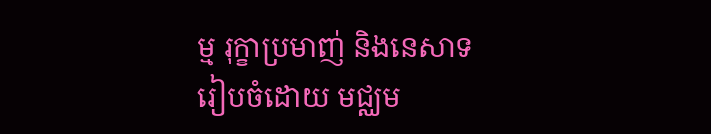ម្ម រុក្ខាប្រមាញ់ និងនេសាទ
រៀបចំដោយ មជ្ឈម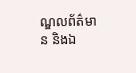ណ្ឌលព័ត៌មាន និងឯ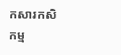កសារកសិកម្ម